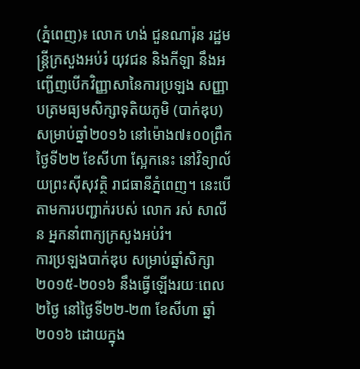(ភ្នំពេញ)៖ លោក ហង់ ជួនណារ៉ុន រដ្ឋមន្រ្តីក្រសួងអប់រំ យុវជន និងកីឡា នឹងអញ្ជើញបើកវិញ្ញាសានៃការប្រឡង សញ្ញាបត្រមធ្យមសិក្សាទុតិយភូមិ (បាក់ឌុប) សម្រាប់ឆ្នាំ២០១៦ នៅម៉ោង៧៖០០ព្រឹក ថ្ងៃទី២២ ខែសីហា ស្អែកនេះ នៅវិទ្យាល័យព្រះស៊ីសុវត្ថិ រាជធានីភ្នំពេញ។ នេះបើតាមការបញ្ជាក់របស់ លោក រស់ សាលីន អ្នកនាំពាក្យក្រសួងអប់រំ។
ការប្រឡងបាក់ឌុប សម្រាប់ឆ្នាំសិក្សា ២០១៥-២០១៦ នឹងធ្វើឡើងរយៈពេល ២ថ្ងៃ នៅថ្ងៃទី២២-២៣ ខែសីហា ឆ្នាំ២០១៦ ដោយក្នុង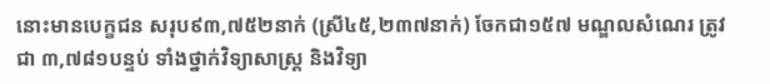នោះមានបេក្ខជន សរុប៩៣,៧៥២នាក់ (ស្រី៤៥,២៣៧នាក់) ចែកជា១៥៧ មណ្ឌលសំណេរ ត្រូវជា ៣,៧៨១បន្ទប់ ទាំងថ្នាក់វិទ្យាសាស្ត្រ និងវិទ្យា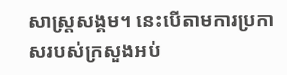សាស្ត្រសង្គម។ នេះបើតាមការប្រកាសរបស់ក្រសួងអប់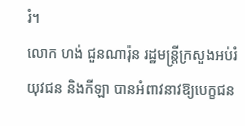រំ។
លោក ហង់ ជួនណារ៉ុន រដ្ឋមន្រ្តីក្រសួងអប់រំ យុវជន និងកីឡា បានអំពាវនាវឱ្យបេក្ខជន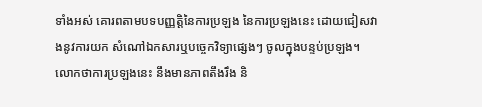ទាំងអស់ គោរពតាមបទបញ្ញត្តិនៃការប្រឡង នៃការប្រឡងនេះ ដោយជៀសវាងនូវការយក សំណៅឯកសារឬបច្ចេកវិទ្យាផ្សេងៗ ចូលក្នុងបន្ទប់ប្រឡង។ លោកថាការប្រឡងនេះ នឹងមានភាពតឹងរឹង និ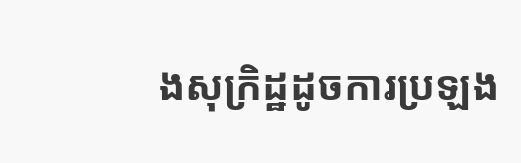ងសុក្រិដ្ឋដូចការប្រឡង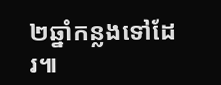២ឆ្នាំកន្លងទៅដែរ៕